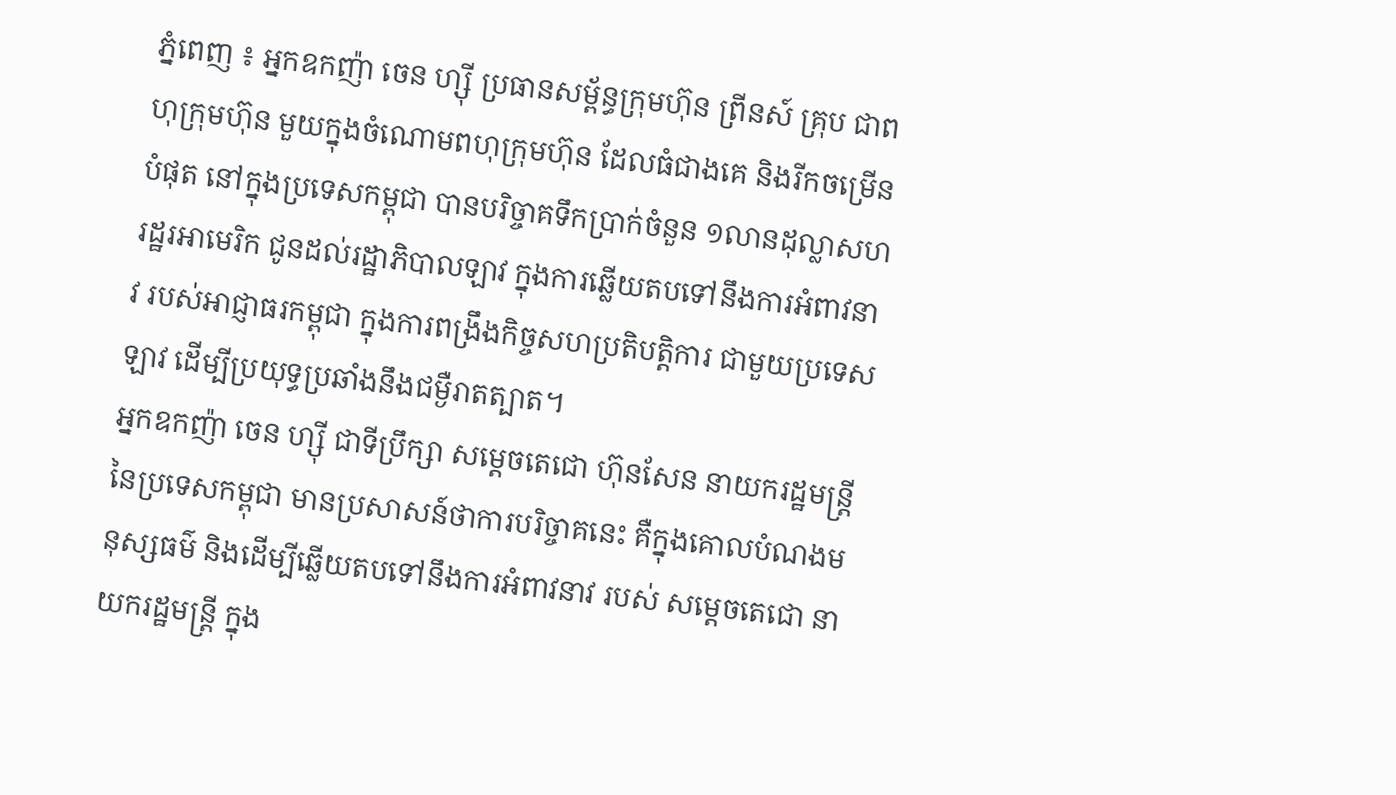ភ្នំពេញ ៖ អ្នកឧកញ៉ា ចេន ហ្ស៊ី ប្រធានសម្ព័ន្ធក្រុមហ៊ុន ព្រីនស៍ គ្រុប ជាពហុក្រុមហ៊ុន មួយក្នុងចំណោមពហុក្រុមហ៊ុន ដែលធំជាងគេ និងរីកចម្រើនបំផុត នៅក្នុងប្រទេសកម្ពុជា បានបរិច្ចាគទឹកប្រាក់ចំនួន ១លានដុល្លាសហរដ្ឋរអាមេរិក ជូនដល់រដ្ឋាភិបាលឡាវ ក្នុងការឆ្លើយតបទៅនឹងការអំពាវនាវ របស់អាជ្ញាធរកម្ពុជា ក្នុងការពង្រឹងកិច្ចសហប្រតិបត្តិការ ជាមួយប្រទេសឡាវ ដើម្បីប្រយុទ្ធប្រឆាំងនឹងជម្ងឺរាតត្បាត។
អ្នកឧកញ៉ា ចេន ហ្ស៊ី ជាទីប្រឹក្សា សម្តេចតេជោ ហ៊ុនសែន នាយករដ្ឋមន្រ្តី នៃប្រទេសកម្ពុជា មានប្រសាសន៍ថាការបរិច្ចាគនេះ គឺក្នុងគោលបំណងមនុស្សធម៌ និងដើម្បីឆ្លើយតបទៅនឹងការអំពាវនាវ របស់ សម្តេចតេជោ នាយករដ្ឋមន្រ្តី ក្នុង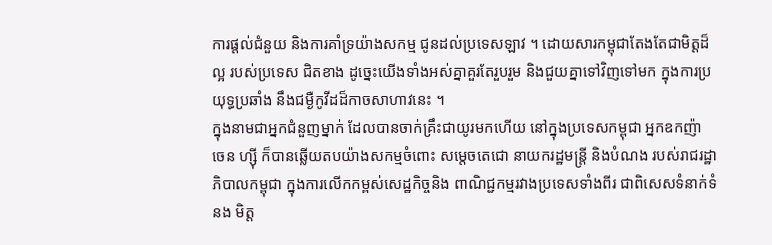ការផ្តល់ជំនួយ និងការគាំទ្រយ៉ាងសកម្ម ជូនដល់ប្រទេសឡាវ ។ ដោយសារកម្ពុជាតែងតែជាមិត្តដ៏ល្អ របស់ប្រទេស ជិតខាង ដូច្នេះយើងទាំងអស់គ្នាគួរតែរួបរួម និងជួយគ្នាទៅវិញទៅមក ក្នុងការប្រយុទ្ធប្រឆាំង នឹងជម្ងឺកូវីដដ៏កាចសាហាវនេះ ។
ក្នុងនាមជាអ្នកជំនួញម្នាក់ ដែលបានចាក់គ្រឹះជាយូរមកហើយ នៅក្នុងប្រទេសកម្ពុជា អ្នកឧកញ៉ា ចេន ហ្ស៊ី ក៏បានឆ្លើយតបយ៉ាងសកម្មចំពោះ សម្តេចតេជោ នាយករដ្ឋមន្រ្តី និងបំណង របស់រាជរដ្ឋាភិបាលកម្ពុជា ក្នុងការលើកកម្ពស់សេដ្ឋកិច្ចនិង ពាណិជ្ជកម្មរវាងប្រទេសទាំងពីរ ជាពិសេសទំនាក់ទំនង មិត្ត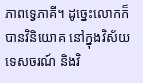ភាពទ្វេភាគី។ ដូច្នេះលោកក៏បានវិនិយោគ នៅក្នុងវិស័យទេសចរណ៍ និងវិ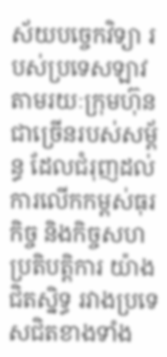ស័យបច្ចេកវិទ្យា របស់ប្រទេសឡាវ តាមរយៈក្រុមហ៊ុនជាច្រើនរបស់សម្ព័ន្ធ ដែលជំរុញដល់ការលើកកម្ពស់ធុរកិច្ច និងកិច្ចសហប្រតិបត្តិការ យ៉ាងជិតស្និទ្ធ រវាងប្រទេសជិតខាងទាំង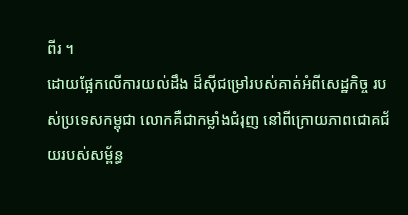ពីរ ។
ដោយផ្អែកលើការយល់ដឹង ដ៏ស៊ីជម្រៅរបស់គាត់អំពីសេដ្ឋកិច្ច របស់ប្រទេសកម្ពុជា លោកគឺជាកម្លាំងជំរុញ នៅពីក្រោយភាពជោគជ័យរបស់សម្ព័ន្ធ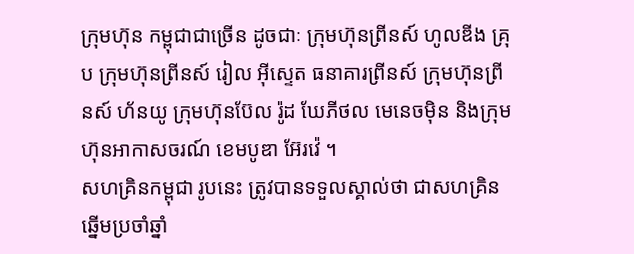ក្រុមហ៊ុន កម្ពុជាជាច្រើន ដូចជាៈ ក្រុមហ៊ុនព្រីនស៍ ហូលឌីង គ្រុប ក្រុមហ៊ុនព្រីនស៍ រៀល អ៊ីស្ទេត ធនាគារព្រីនស៍ ក្រុមហ៊ុនព្រីនស៍ ហ័នយូ ក្រុមហ៊ុនប៊ែល រ៉ូដ ឃែភីថល មេនេចម៉ិន និងក្រុមហ៊ុនអាកាសចរណ៍ ខេមបូឌា អ៊ែរវ៉េ ។
សហគ្រិនកម្ពុជា រូបនេះ ត្រូវបានទទួលស្គាល់ថា ជាសហគ្រិនឆ្នើមប្រចាំឆ្នាំ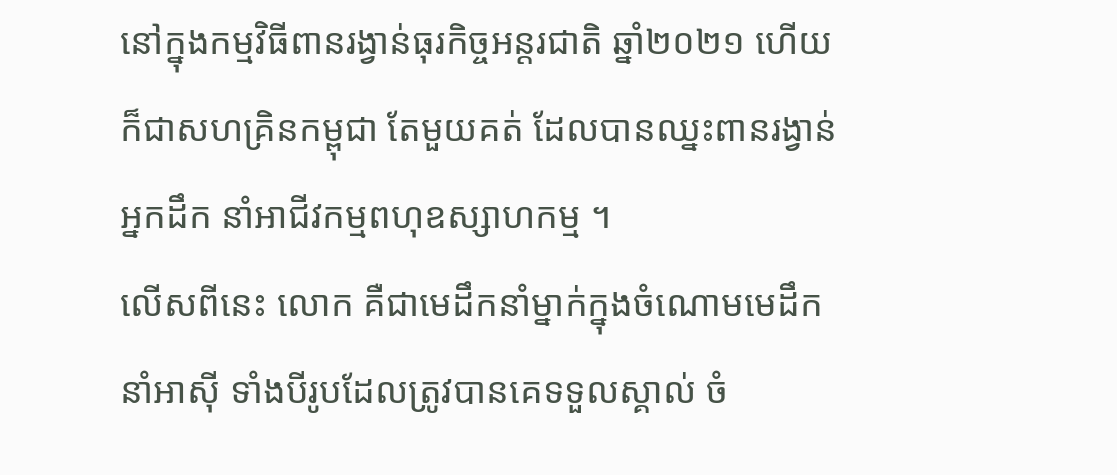នៅក្នុងកម្មវិធីពានរង្វាន់ធុរកិច្ចអន្តរជាតិ ឆ្នាំ២០២១ ហើយក៏ជាសហគ្រិនកម្ពុជា តែមួយគត់ ដែលបានឈ្នះពានរង្វាន់អ្នកដឹក នាំអាជីវកម្មពហុឧស្សាហកម្ម ។
លើសពីនេះ លោក គឺជាមេដឹកនាំម្នាក់ក្នុងចំណោមមេដឹកនាំអាស៊ី ទាំងបីរូបដែលត្រូវបានគេទទួលស្គាល់ ចំ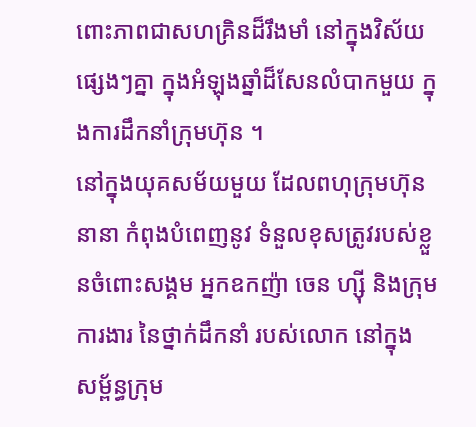ពោះភាពជាសហគ្រិនដ៏រឹងមាំ នៅក្នុងវិស័យផ្សេងៗគ្នា ក្នុងអំឡុងឆ្នាំដ៏សែនលំបាកមួយ ក្នុងការដឹកនាំក្រុមហ៊ុន ។
នៅក្នុងយុគសម័យមួយ ដែលពហុក្រុមហ៊ុននានា កំពុងបំពេញនូវ ទំនួលខុសត្រូវរបស់ខ្លួនចំពោះសង្គម អ្នកឧកញ៉ា ចេន ហ្ស៊ី និងក្រុមការងារ នៃថ្នាក់ដឹកនាំ របស់លោក នៅក្នុង សម្ព័ន្ធក្រុម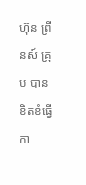ហ៊ុន ព្រីនស៍ គ្រុប បានខិតខំធ្វើកា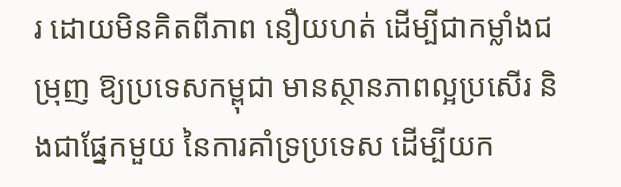រ ដោយមិនគិតពីភាព នឿយហត់ ដើម្បីជាកម្លាំងជម្រុញ ឱ្យប្រទេសកម្ពុជា មានស្ថានភាពល្អប្រសើរ និងជាផ្នែកមួយ នៃការគាំទ្រប្រទេស ដើម្បីយក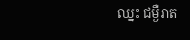ឈ្នះ ជម្ងឺរាត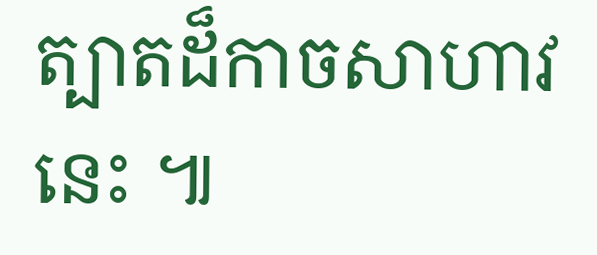ត្បាតដ៏កាចសាហាវនេះ ៕